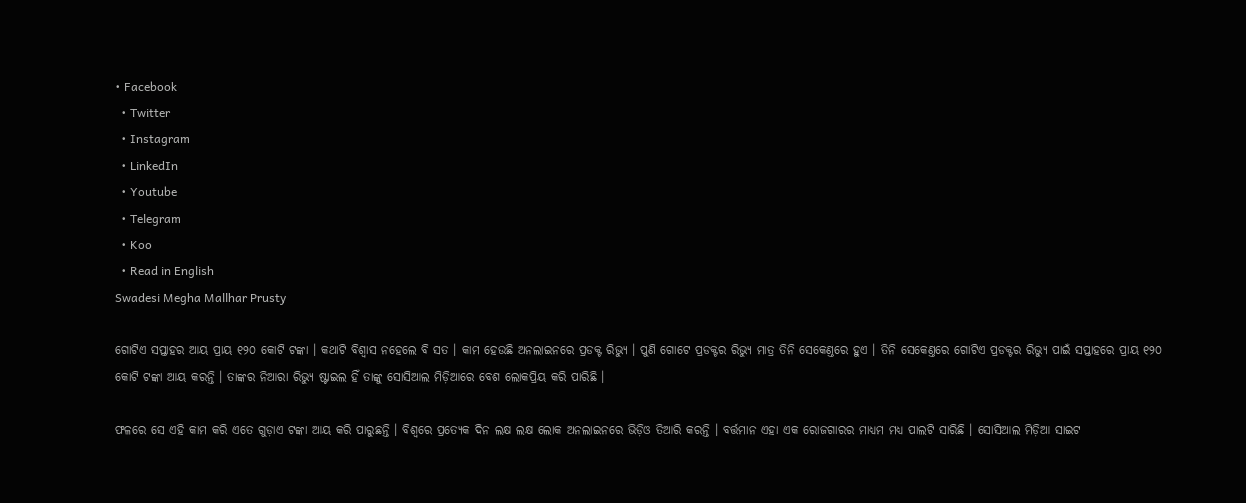• Facebook
  • Twitter
  • Instagram
  • LinkedIn
  • Youtube
  • Telegram
  • Koo
  • Read in English
Swadesi Megha Mallhar Prusty

ଗୋଟିଏ ସପ୍ତାହର ଆୟ ପ୍ରାୟ ୧୨୦ କୋଟି ଟଙ୍କା । କଥାଟି ବିଶ୍ୱାସ ନହେଲେ ବି ସତ । କାମ ହେଉଛି ଅନଲାଇନରେ ପ୍ରଡକ୍ଟ ରିଭ୍ୟୁ । ପୁଣି ଗୋଟେ ପ୍ରଡକ୍ଟର ରିଭ୍ୟୁ ମାତ୍ର ତିନି ସେକେଣ୍ତରେ ହୁଏ । ତିନି ସେକେଣ୍ତରେ ଗୋଟିଏ ପ୍ରଡକ୍ଟର ରିଭ୍ୟୁ ପାଇଁ ସପ୍ତାହରେ ପ୍ରାୟ ୧୨୦ କୋଟି ଟଙ୍କା ଆୟ କରନ୍ତି । ତାଙ୍କର ନିଆରା ରିଭ୍ୟୁ ଷ୍ଟାଇଲ ହିଁ ତାଙ୍କୁ ସୋସିଆଲ ମିଡ଼ିଆରେ ବେଶ ଲୋକପ୍ରିୟ କରି ପାରିଛି ।

ଫଳରେ ସେ ଏହି କାମ କରି ଏତେ ଗୁଡ଼ାଏ ଟଙ୍କା ଆୟ କରି ପାରୁଛନ୍ତି । ବିଶ୍ୱରେ ପ୍ରତ୍ୟେକ ଦିନ ଲକ୍ଷ ଲକ୍ଷ ଲୋକ ଅନଲାଇନରେ ଭିଡ଼ିଓ ତିଆରି କରନ୍ତି । ବର୍ତ୍ତମାନ ଏହା ଏକ ରୋଜଗାରର ମାଧ୍ୟମ ମଧ୍ୟ ପାଲଟି ସାରିଛି । ସୋସିଆଲ ମିଡ଼ିଆ ସାଇଟ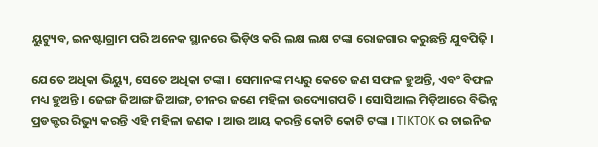ୟୁଟ୍ୟୁବ, ଇନଷ୍ଟାଗ୍ରାମ ପରି ଅନେକ ସ୍ଥାନରେ ଭିଡ଼ିଓ କରି ଲକ୍ଷ ଲକ୍ଷ ଟଙ୍କା ରୋଜଗାର କରୁଛନ୍ତି ଯୁବପିଢ଼ି ।

ଯେତେ ଅଧିକା ଭିୟ୍ୟୁ, ସେତେ ଅଧିକା ଟଙ୍କା । ସେମାନଙ୍କ ମଧ୍ୟରୁ କେତେ ଜଣ ସଫଳ ହୁଅନ୍ତି, ଏବଂ ବିଫଳ ମଧ୍ୟ ହୁଅନ୍ତି । ଜେଙ୍ଗ ଜିଆଙ୍ଗ ଜିଆଙ୍ଗ, ଚୀନର ଜଣେ ମହିଳା ଉଦ୍ୟୋଗପତି । ସୋସିଆଲ ମିଡ଼ିଆରେ ବିଭିନ୍ନ ପ୍ରଡକ୍ଟର ରିଭ୍ୟୁ କରନ୍ତି ଏହି ମହିଳା ଜଣକ । ଆଉ ଆୟ କରନ୍ତି କୋଟି କୋଟି ଟଙ୍କା । TIKTOK ର ଚାଇନିଜ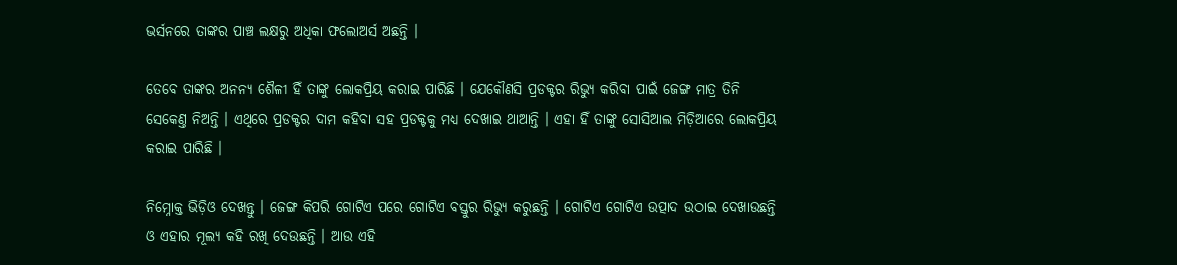ଭର୍ସନରେ ତାଙ୍କର ପାଞ୍ଚ ଲକ୍ଷରୁ ଅଧିକା ଫଲୋଅର୍ସ ଅଛନ୍ତି ।

ତେବେ ତାଙ୍କର ଅନନ୍ୟ ଶୈଳୀ ହିଁ ତାଙ୍କୁ ଲୋକପ୍ରିୟ କରାଇ ପାରିଛି । ଯେକୌଣସି ପ୍ରଡକ୍ଟର ରିଭ୍ୟୁ କରିବା ପାଇଁ ଜେଙ୍ଗ ମାତ୍ର ତିନି ସେକେଣ୍ତ ନିଅନ୍ତି । ଏଥିରେ ପ୍ରଡକ୍ଟର ଦାମ କହିବା ସହ ପ୍ରଡକ୍ଟକୁ ମଧ୍ୟ ଦେଖାଇ ଥାଆନ୍ତି । ଏହା ହିଁ ତାଙ୍କୁ ସୋସିଆଲ ମିଡ଼ିଆରେ ଲୋକପ୍ରିୟ କରାଇ ପାରିଛି ।

ନିମ୍ନୋକ୍ତ ଭିଡ଼ିଓ ଦେଖନ୍ତୁ । ଜେଙ୍ଗ କିପରି ଗୋଟିଏ ପରେ ଗୋଟିଏ ବସ୍ତୁର ରିଭ୍ୟୁ କରୁଛନ୍ତି । ଗୋଟିଏ ଗୋଟିଏ ଉତ୍ପାଦ ଉଠାଇ ଦେଖାଉଛନ୍ତି ଓ ଏହାର ମୂଲ୍ୟ କହି ରଖି ଦେଉଛନ୍ତି । ଆଉ ଏହି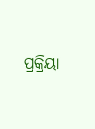ପ୍ରକ୍ରିୟା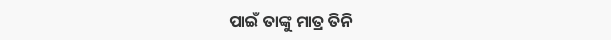ପାଇଁ ତାଙ୍କୁ ମାତ୍ର ତିନି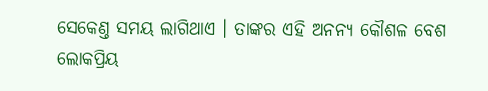ସେକେଣ୍ତ ସମୟ ଲାଗିଥାଏ । ତାଙ୍କର ଏହି ଅନନ୍ୟ କୌଶଳ ବେଶ ଲୋକପ୍ରିୟ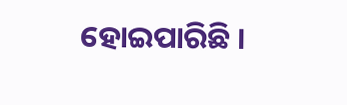ହୋଇପାରିଛି ।